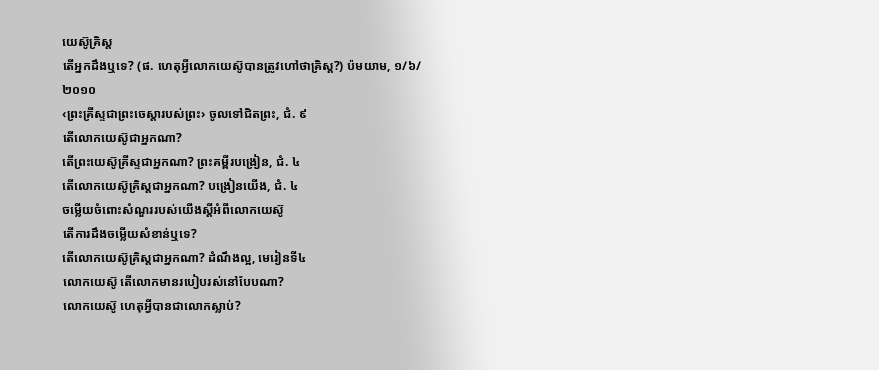យេស៊ូគ្រិស្ត
តើអ្នកដឹងឬទេ? (ផ. ហេតុអ្វីលោកយេស៊ូបានត្រូវហៅថាគ្រិស្ត?) ប៉មយាម, ១/៦/២០១០
‹ព្រះគ្រីស្ទជាព្រះចេស្ដារបស់ព្រះ› ចូលទៅជិតព្រះ, ជំ. ៩
តើលោកយេស៊ូជាអ្នកណា?
តើព្រះយេស៊ូគ្រីស្ទជាអ្នកណា? ព្រះគម្ពីរបង្រៀន, ជំ. ៤
តើលោកយេស៊ូគ្រិស្តជាអ្នកណា? បង្រៀនយើង, ជំ. ៤
ចម្លើយចំពោះសំណួររបស់យើងស្តីអំពីលោកយេស៊ូ
តើការដឹងចម្លើយសំខាន់ឬទេ?
តើលោកយេស៊ូគ្រិស្តជាអ្នកណា? ដំណឹងល្អ, មេរៀនទី៤
លោកយេស៊ូ តើលោកមានរបៀបរស់នៅបែបណា?
លោកយេស៊ូ ហេតុអ្វីបានជាលោកស្លាប់?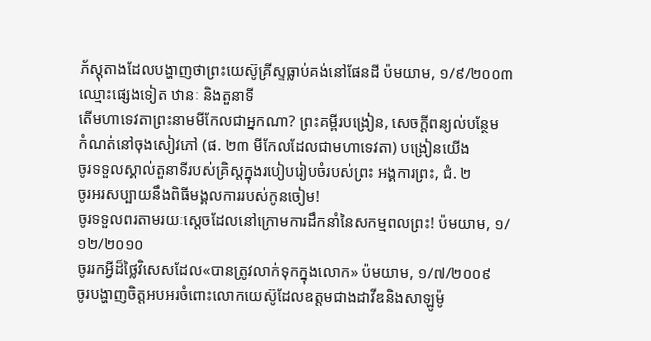ភ័ស្តុតាងដែលបង្ហាញថាព្រះយេស៊ូគ្រីស្ទធ្លាប់គង់នៅផែនដី ប៉មយាម, ១/៩/២០០៣
ឈ្មោះផ្សេងទៀត ឋានៈ និងតួនាទី
តើមហាទេវតាព្រះនាមមីកែលជាអ្នកណា? ព្រះគម្ពីរបង្រៀន, សេចក្ដីពន្យល់បន្ថែម
កំណត់នៅចុងសៀវភៅ (ផ. ២៣ មីកែលដែលជាមហាទេវតា) បង្រៀនយើង
ចូរទទួលស្គាល់តួនាទីរបស់គ្រិស្តក្នុងរបៀបរៀបចំរបស់ព្រះ អង្គការព្រះ, ជំ. ២
ចូរអរសប្បាយនឹងពិធីមង្គលការរបស់កូនចៀម!
ចូរទទួលពរតាមរយៈស្តេចដែលនៅក្រោមការដឹកនាំនៃសកម្មពលព្រះ! ប៉មយាម, ១/១២/២០១០
ចូររកអ្វីដ៏ថ្លៃវិសេសដែល«បានត្រូវលាក់ទុកក្នុងលោក» ប៉មយាម, ១/៧/២០០៩
ចូរបង្ហាញចិត្តអបអរចំពោះលោកយេស៊ូដែលឧត្តមជាងដាវីឌនិងសាឡូម៉ូ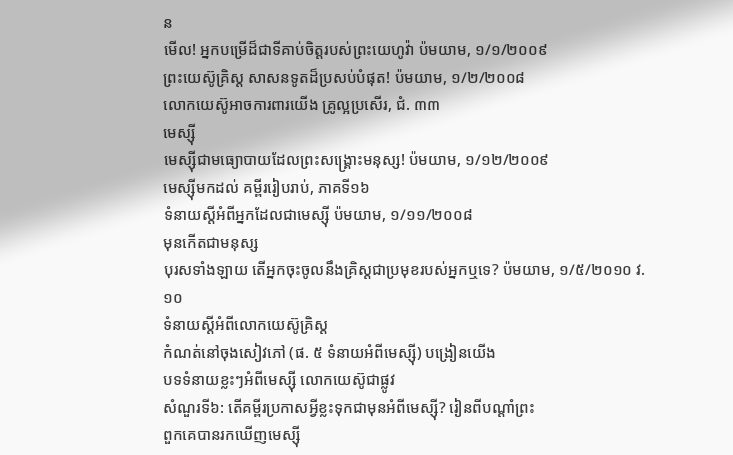ន
មើល! អ្នកបម្រើដ៏ជាទីគាប់ចិត្តរបស់ព្រះយេហូវ៉ា ប៉មយាម, ១/១/២០០៩
ព្រះយេស៊ូគ្រិស្ត សាសនទូតដ៏ប្រសប់បំផុត! ប៉មយាម, ១/២/២០០៨
លោកយេស៊ូអាចការពារយើង គ្រូល្អប្រសើរ, ជំ. ៣៣
មេស្ស៊ី
មេស្ស៊ីជាមធ្យោបាយដែលព្រះសង្គ្រោះមនុស្ស! ប៉មយាម, ១/១២/២០០៩
មេស្ស៊ីមកដល់ គម្ពីររៀបរាប់, ភាគទី១៦
ទំនាយស្តីអំពីអ្នកដែលជាមេស្ស៊ី ប៉មយាម, ១/១១/២០០៨
មុនកើតជាមនុស្ស
បុរសទាំងឡាយ តើអ្នកចុះចូលនឹងគ្រិស្តជាប្រមុខរបស់អ្នកឬទេ? ប៉មយាម, ១/៥/២០១០ វ. ១០
ទំនាយស្តីអំពីលោកយេស៊ូគ្រិស្ត
កំណត់នៅចុងសៀវភៅ (ផ. ៥ ទំនាយអំពីមេស្ស៊ី) បង្រៀនយើង
បទទំនាយខ្លះៗអំពីមេស្ស៊ី លោកយេស៊ូជាផ្លូវ
សំណួរទី៦: តើគម្ពីរប្រកាសអ្វីខ្លះទុកជាមុនអំពីមេស្ស៊ី? រៀនពីបណ្ដាំព្រះ
ពួកគេបានរកឃើញមេស្ស៊ី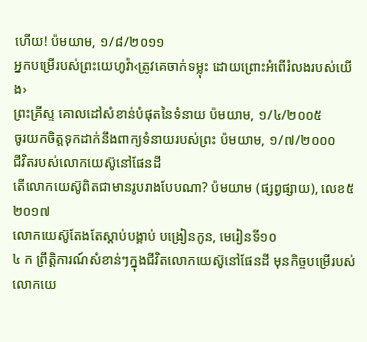ហើយ! ប៉មយាម, ១/៨/២០១១
អ្នកបម្រើរបស់ព្រះយេហូវ៉ា‹ត្រូវគេចាក់ទម្លុះ ដោយព្រោះអំពើរំលងរបស់យើង›
ព្រះគ្រីស្ទ គោលដៅសំខាន់បំផុតនៃទំនាយ ប៉មយាម, ១/៤/២០០៥
ចូរយកចិត្តទុកដាក់នឹងពាក្យទំនាយរបស់ព្រះ ប៉មយាម, ១/៧/២០០០
ជីវិតរបស់លោកយេស៊ូនៅផែនដី
តើលោកយេស៊ូពិតជាមានរូបរាងបែបណា? ប៉មយាម (ផ្សព្វផ្សាយ), លេខ៥ ២០១៧
លោកយេស៊ូតែងតែស្ដាប់បង្គាប់ បង្រៀនកូន, មេរៀនទី១០
៤ ក ព្រឹត្ដិការណ៍សំខាន់ៗក្នុងជីវិតលោកយេស៊ូនៅផែនដី មុនកិច្ចបម្រើរបស់លោកយេ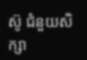ស៊ូ ជំនួយសិក្សា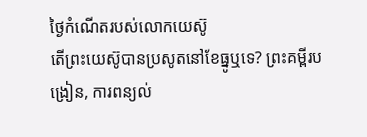ថ្ងៃកំណើតរបស់លោកយេស៊ូ
តើព្រះយេស៊ូបានប្រសូតនៅខែធ្នូឬទេ? ព្រះគម្ពីរបង្រៀន, ការពន្យល់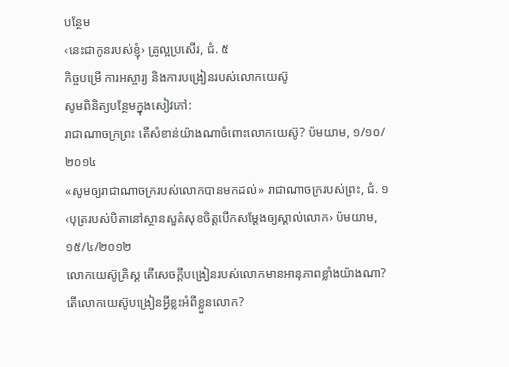បន្ថែម
‹នេះជាកូនរបស់ខ្ញុំ› គ្រូល្អប្រសើរ, ជំ. ៥
កិច្ចបម្រើ ការអស្ចារ្យ និងការបង្រៀនរបស់លោកយេស៊ូ
សូមពិនិត្យបន្ថែមក្នុងសៀវភៅ:
រាជាណាចក្រព្រះ តើសំខាន់យ៉ាងណាចំពោះលោកយេស៊ូ? ប៉មយាម, ១/១០/២០១៤
«សូមឲ្យរាជាណាចក្ររបស់លោកបានមកដល់» រាជាណាចក្ររបស់ព្រះ, ជំ. ១
‹បុត្ររបស់បិតានៅស្ថានសួគ៌សុខចិត្តបើកសម្ដែងឲ្យស្គាល់លោក› ប៉មយាម, ១៥/៤/២០១២
លោកយេស៊ូគ្រិស្ត តើសេចក្ដីបង្រៀនរបស់លោកមានអានុភាពខ្លាំងយ៉ាងណា?
តើលោកយេស៊ូបង្រៀនអ្វីខ្លះអំពីខ្លួនលោក?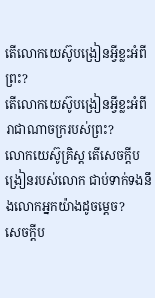តើលោកយេស៊ូបង្រៀនអ្វីខ្លះអំពីព្រះ?
តើលោកយេស៊ូបង្រៀនអ្វីខ្លះអំពីរាជាណាចក្ររបស់ព្រះ?
លោកយេស៊ូគ្រិស្ត តើសេចក្ដីបង្រៀនរបស់លោក ជាប់ទាក់ទងនឹងលោកអ្នកយ៉ាងដូចម្ដេច?
សេចក្ដីប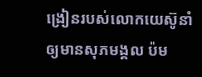ង្រៀនរបស់លោកយេស៊ូនាំឲ្យមានសុភមង្គល ប៉ម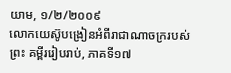យាម, ១/២/២០០៩
លោកយេស៊ូបង្រៀនអំពីរាជាណាចក្ររបស់ព្រះ គម្ពីររៀបរាប់, ភាគទី១៧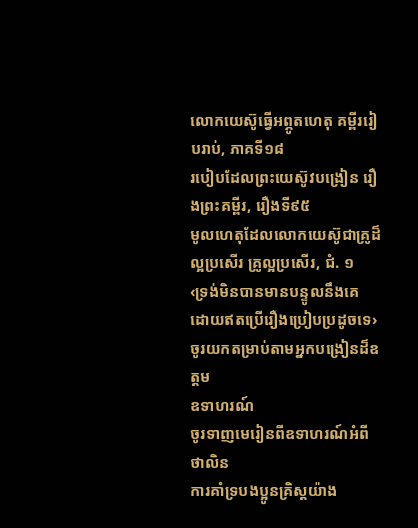លោកយេស៊ូធ្វើអព្ភូតហេតុ គម្ពីររៀបរាប់, ភាគទី១៨
របៀបដែលព្រះយេស៊ូវបង្រៀន រឿងព្រះគម្ពីរ, រឿងទី៩៥
មូលហេតុដែលលោកយេស៊ូជាគ្រូដ៏ល្អប្រសើរ គ្រូល្អប្រសើរ, ជំ. ១
‹ទ្រង់មិនបានមានបន្ទូលនឹងគេ ដោយឥតប្រើរឿងប្រៀបប្រដូចទេ›
ចូរយកតម្រាប់តាមអ្នកបង្រៀនដ៏ឧត្តម
ឧទាហរណ៍
ចូរទាញមេរៀនពីឧទាហរណ៍អំពីថាលិន
ការគាំទ្របងប្អូនគ្រិស្តយ៉ាង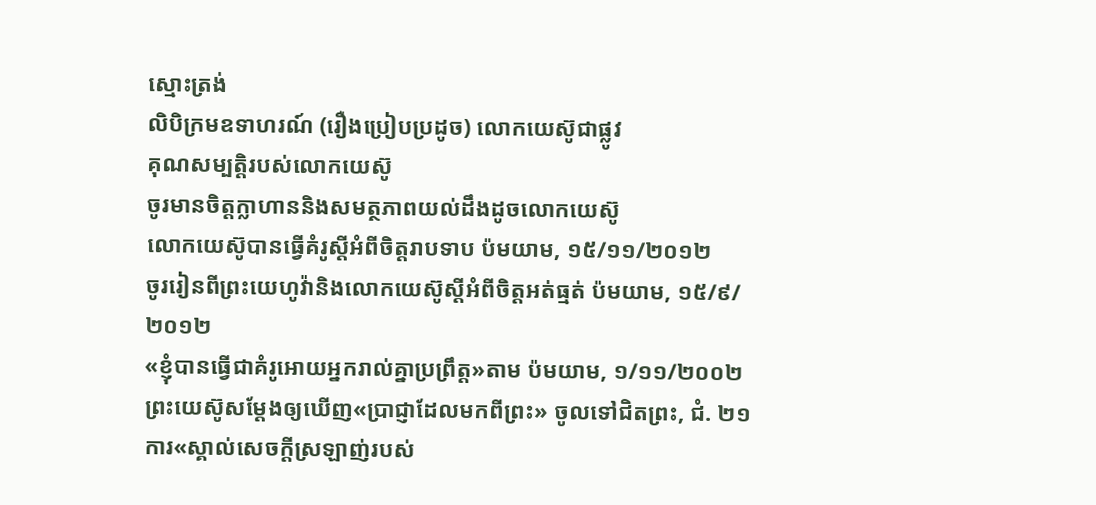ស្មោះត្រង់
លិបិក្រមឧទាហរណ៍ (រឿងប្រៀបប្រដូច) លោកយេស៊ូជាផ្លូវ
គុណសម្បត្ដិរបស់លោកយេស៊ូ
ចូរមានចិត្តក្លាហាននិងសមត្ថភាពយល់ដឹងដូចលោកយេស៊ូ
លោកយេស៊ូបានធ្វើគំរូស្តីអំពីចិត្តរាបទាប ប៉មយាម, ១៥/១១/២០១២
ចូររៀនពីព្រះយេហូវ៉ានិងលោកយេស៊ូស្តីអំពីចិត្តអត់ធ្មត់ ប៉មយាម, ១៥/៩/២០១២
«ខ្ញុំបានធ្វើជាគំរូអោយអ្នករាល់គ្នាប្រព្រឹត្ត»តាម ប៉មយាម, ១/១១/២០០២
ព្រះយេស៊ូសម្ដែងឲ្យឃើញ«ប្រាជ្ញាដែលមកពីព្រះ» ចូលទៅជិតព្រះ, ជំ. ២១
ការ«ស្គាល់សេចក្ដីស្រឡាញ់របស់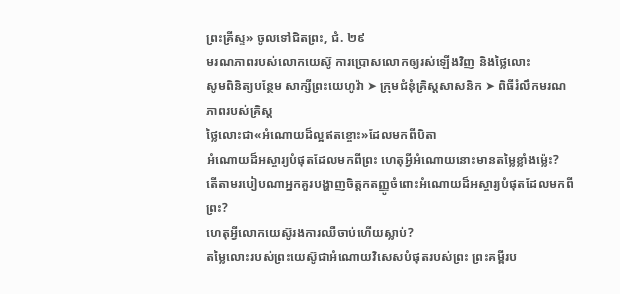ព្រះគ្រីស្ទ» ចូលទៅជិតព្រះ, ជំ. ២៩
មរណភាពរបស់លោកយេស៊ូ ការប្រោសលោកឲ្យរស់ឡើងវិញ និងថ្លៃលោះ
សូមពិនិត្យបន្ថែម សាក្សីព្រះយេហូវ៉ា ➤ ក្រុមជំនុំគ្រិស្តសាសនិក ➤ ពិធីរំលឹកមរណភាពរបស់គ្រិស្ត
ថ្លៃលោះជា«អំណោយដ៏ល្អឥតខ្ចោះ»ដែលមកពីបិតា
អំណោយដ៏អស្ចារ្យបំផុតដែលមកពីព្រះ ហេតុអ្វីអំណោយនោះមានតម្លៃខ្លាំងម្ល៉េះ?
តើតាមរបៀបណាអ្នកគួរបង្ហាញចិត្តកតញ្ញូចំពោះអំណោយដ៏អស្ចារ្យបំផុតដែលមកពីព្រះ?
ហេតុអ្វីលោកយេស៊ូរងការឈឺចាប់ហើយស្លាប់?
តម្លៃលោះរបស់ព្រះយេស៊ូជាអំណោយវិសេសបំផុតរបស់ព្រះ ព្រះគម្ពីរប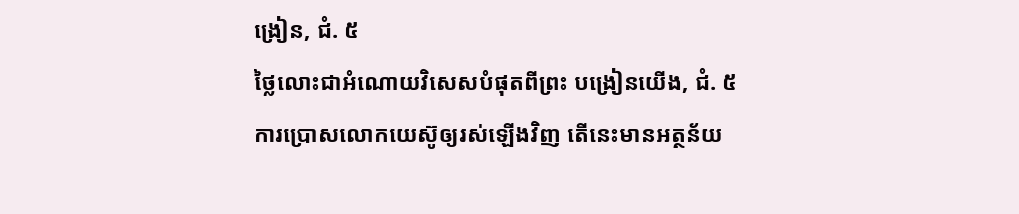ង្រៀន, ជំ. ៥
ថ្លៃលោះជាអំណោយវិសេសបំផុតពីព្រះ បង្រៀនយើង, ជំ. ៥
ការប្រោសលោកយេស៊ូឲ្យរស់ឡើងវិញ តើនេះមានអត្ថន័យ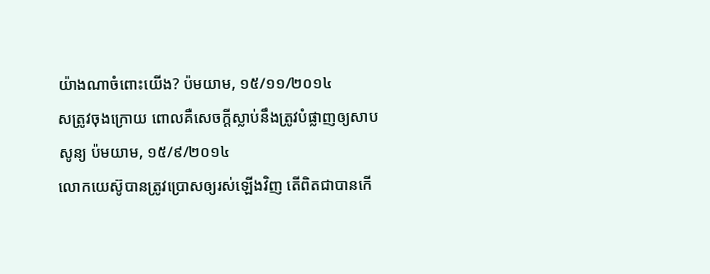យ៉ាងណាចំពោះយើង? ប៉មយាម, ១៥/១១/២០១៤
សត្រូវចុងក្រោយ ពោលគឺសេចក្ដីស្លាប់នឹងត្រូវបំផ្លាញឲ្យសាបសូន្យ ប៉មយាម, ១៥/៩/២០១៤
លោកយេស៊ូបានត្រូវប្រោសឲ្យរស់ឡើងវិញ តើពិតជាបានកើ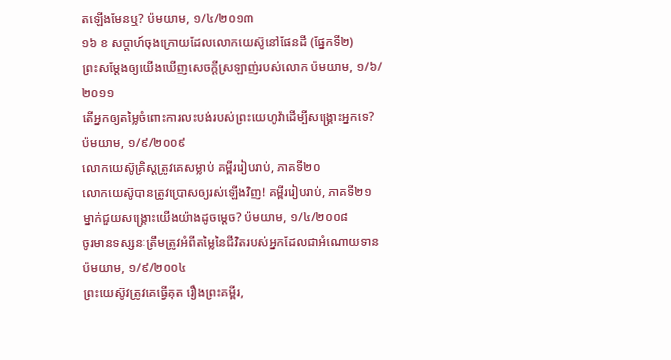តឡើងមែនឬ? ប៉មយាម, ១/៤/២០១៣
១៦ ខ សប្ដាហ៍ចុងក្រោយដែលលោកយេស៊ូនៅផែនដី (ផ្នែកទី២)
ព្រះសម្ដែងឲ្យយើងឃើញសេចក្ដីស្រឡាញ់របស់លោក ប៉មយាម, ១/៦/២០១១
តើអ្នកឲ្យតម្លៃចំពោះការលះបង់របស់ព្រះយេហូវ៉ាដើម្បីសង្គ្រោះអ្នកទេ? ប៉មយាម, ១/៩/២០០៩
លោកយេស៊ូគ្រិស្តត្រូវគេសម្លាប់ គម្ពីររៀបរាប់, ភាគទី២០
លោកយេស៊ូបានត្រូវប្រោសឲ្យរស់ឡើងវិញ! គម្ពីររៀបរាប់, ភាគទី២១
ម្នាក់ជួយសង្គ្រោះយើងយ៉ាងដូចម្ដេច? ប៉មយាម, ១/៤/២០០៨
ចូរមានទស្សនៈត្រឹមត្រូវអំពីតម្លៃនៃជីវិតរបស់អ្នកដែលជាអំណោយទាន ប៉មយាម, ១/៩/២០០៤
ព្រះយេស៊ូវត្រូវគេធ្វើគុត រឿងព្រះគម្ពីរ,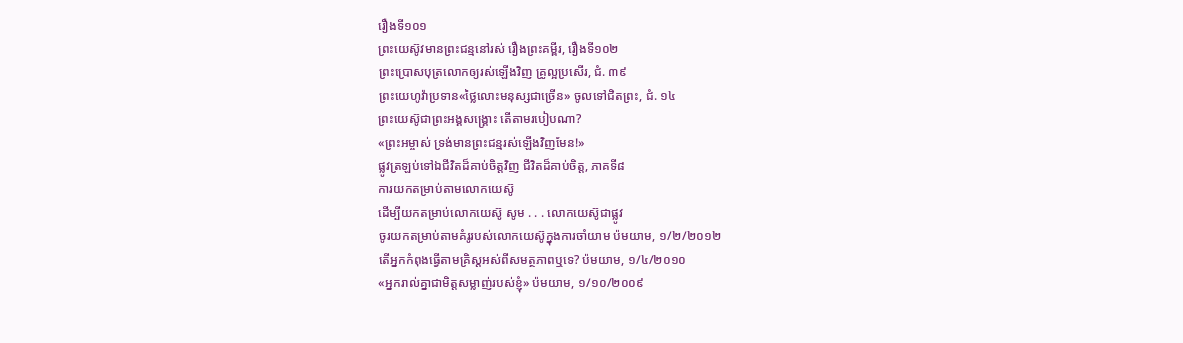រឿងទី១០១
ព្រះយេស៊ូវមានព្រះជន្មនៅរស់ រឿងព្រះគម្ពីរ, រឿងទី១០២
ព្រះប្រោសបុត្រលោកឲ្យរស់ឡើងវិញ គ្រូល្អប្រសើរ, ជំ. ៣៩
ព្រះយេហូវ៉ាប្រទាន«ថ្លៃលោះមនុស្សជាច្រើន» ចូលទៅជិតព្រះ, ជំ. ១៤
ព្រះយេស៊ូជាព្រះអង្គសង្គ្រោះ តើតាមរបៀបណា?
«ព្រះអម្ចាស់ ទ្រង់មានព្រះជន្មរស់ឡើងវិញមែន!»
ផ្លូវត្រឡប់ទៅឯជីវិតដ៏គាប់ចិត្តវិញ ជីវិតដ៏គាប់ចិត្ត, ភាគទី៨
ការយកតម្រាប់តាមលោកយេស៊ូ
ដើម្បីយកតម្រាប់លោកយេស៊ូ សូម . . . លោកយេស៊ូជាផ្លូវ
ចូរយកតម្រាប់តាមគំរូរបស់លោកយេស៊ូក្នុងការចាំយាម ប៉មយាម, ១/២/២០១២
តើអ្នកកំពុងធ្វើតាមគ្រិស្តអស់ពីសមត្ថភាពឬទេ? ប៉មយាម, ១/៤/២០១០
«អ្នករាល់គ្នាជាមិត្តសម្លាញ់របស់ខ្ញុំ» ប៉មយាម, ១/១០/២០០៩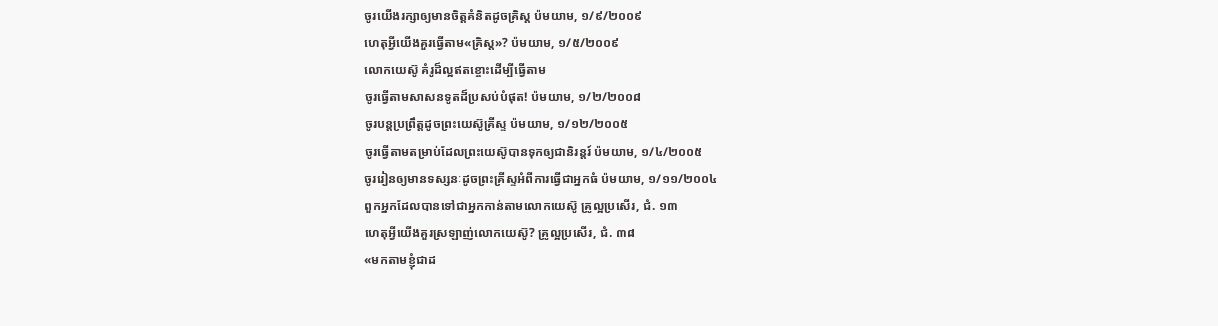ចូរយើងរក្សាឲ្យមានចិត្តគំនិតដូចគ្រិស្ត ប៉មយាម, ១/៩/២០០៩
ហេតុអ្វីយើងគួរធ្វើតាម«គ្រិស្ត»? ប៉មយាម, ១/៥/២០០៩
លោកយេស៊ូ គំរូដ៏ល្អឥតខ្ចោះដើម្បីធ្វើតាម
ចូរធ្វើតាមសាសនទូតដ៏ប្រសប់បំផុត! ប៉មយាម, ១/២/២០០៨
ចូរបន្តប្រព្រឹត្តដូចព្រះយេស៊ូគ្រីស្ទ ប៉មយាម, ១/១២/២០០៥
ចូរធ្វើតាមតម្រាប់ដែលព្រះយេស៊ូបានទុកឲ្យជានិរន្តរ៍ ប៉មយាម, ១/៤/២០០៥
ចូររៀនឲ្យមានទស្សនៈដូចព្រះគ្រីស្ទអំពីការធ្វើជាអ្នកធំ ប៉មយាម, ១/១១/២០០៤
ពួកអ្នកដែលបានទៅជាអ្នកកាន់តាមលោកយេស៊ូ គ្រូល្អប្រសើរ, ជំ. ១៣
ហេតុអ្វីយើងគួរស្រឡាញ់លោកយេស៊ូ? គ្រូល្អប្រសើរ, ជំ. ៣៨
«មកតាមខ្ញុំជាដ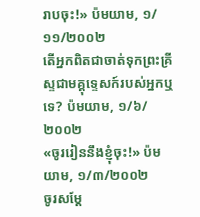រាបចុះ!» ប៉មយាម, ១/១១/២០០២
តើអ្នកពិតជាចាត់ទុកព្រះគ្រីស្ទជាមគ្គុទ្ទេសក៍របស់អ្នកឬទេ? ប៉មយាម, ១/៦/២០០២
«ចូររៀននឹងខ្ញុំចុះ!» ប៉មយាម, ១/៣/២០០២
ចូរសម្ដែ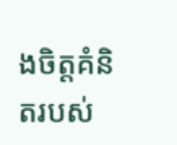ងចិត្តគំនិតរបស់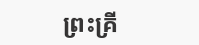ព្រះគ្រី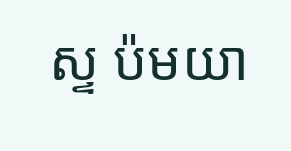ស្ទ ប៉មយា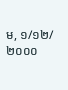ម, ១/១២/២០០០